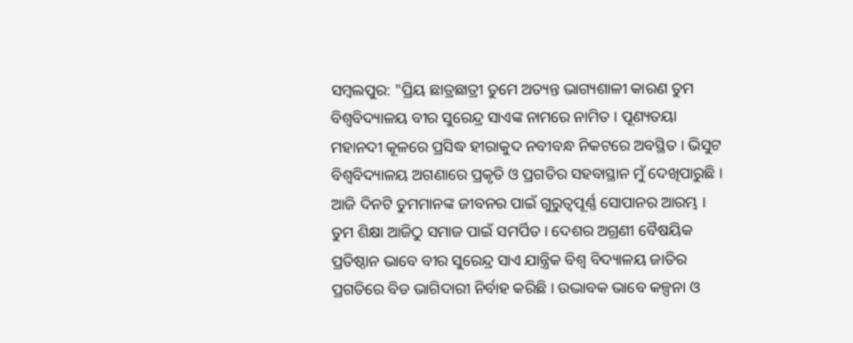ସମ୍ବଲପୁର: "ପ୍ରିୟ ଛାତ୍ରଛାତ୍ରୀ ତୁମେ ଅତ୍ୟନ୍ତ ଭାଗ୍ୟଶାଳୀ କାରଣ ତୁମ ବିଶ୍ବବିଦ୍ୟାଳୟ ବୀର ସୁରେନ୍ଦ୍ର ସାଏଙ୍କ ନାମରେ ନାମିତ । ପୂଣ୍ୟତୟା ମହାନଦୀ କୂଳରେ ପ୍ରସିଦ୍ଧ ହୀରାକୁଦ ନବୀବନ୍ଧ ନିକଟରେ ଅବସ୍ଥିତ । ଭିସୁଟ ବିଶ୍ବବିଦ୍ୟାଳୟ ଅଗଣାରେ ପ୍ରକୃତି ଓ ପ୍ରଗତିର ସହବାସ୍ଥାନ ମୁଁ ଦେଖିପାରୁଛି । ଆଜି ଦିନଟି ତୁମମାନଙ୍କ ଜୀବନର ପାଇଁ ଗୁରୁତ୍ବପୂର୍ଣ୍ଣ ସୋପାନର ଆରମ୍ଭ । ତୁମ ଶିକ୍ଷା ଆଜିଠୁ ସମାଜ ପାଇଁ ସମର୍ପିତ । ଦେଶର ଅଗ୍ରଣୀ ବୈଷୟିକ ପ୍ରତିଷ୍ଠାନ ଭାବେ ବୀର ସୁରେନ୍ଦ୍ର ସାଏ ଯାନ୍ତ୍ରିକ ବିଶ୍ବ ବିଦ୍ୟାଳୟ ଜାତିର ପ୍ରଗତିରେ ବିଡ ଭାଗିଦାରୀ ନିର୍ବାହ କରିଛି । ଉଦ୍ଭାବକ ଭାବେ କଳ୍ପନା ଓ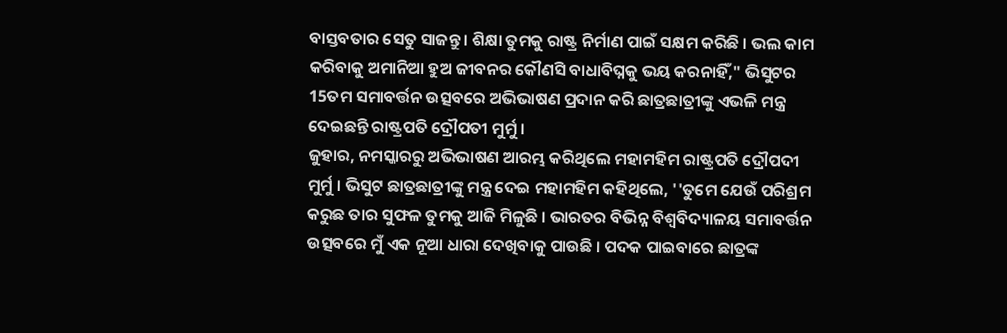ବାସ୍ତବତାର ସେତୁ ସାଜନ୍ତୁ । ଶିକ୍ଷା ତୁମକୁ ରାଷ୍ଟ୍ର ନିର୍ମାଣ ପାଇଁ ସକ୍ଷମ କରିଛି । ଭଲ କାମ କରିବାକୁ ଅମାନିଆ ହୁଅ ଜୀବନର କୌଣସି ବାଧାବିଘ୍ନକୁ ଭୟ କରନାହିଁ," ଭିସୁଟର 15ତମ ସମାବର୍ତ୍ତନ ଉତ୍ସବରେ ଅଭିଭାଷଣ ପ୍ରଦାନ କରି ଛାତ୍ରଛାତ୍ରୀଙ୍କୁ ଏଭଳି ମନ୍ତ୍ର ଦେଇଛନ୍ତି ରାଷ୍ଟ୍ରପତି ଦ୍ରୌପତୀ ମୁର୍ମୁ ।
ଜୁହାର, ନମସ୍କାରରୁ ଅଭିଭାଷଣ ଆରମ୍ଭ କରିଥିଲେ ମହାମହିମ ରାଷ୍ଟ୍ରପତି ଦ୍ରୌପଦୀ ମୁର୍ମୁ । ଭିସୁଟ ଛାତ୍ରଛାତ୍ରୀଙ୍କୁ ମନ୍ତ୍ର ଦେଇ ମହାମହିମ କହିଥିଲେ, ''ତୁମେ ଯେଉଁ ପରିଶ୍ରମ କରୁଛ ତାର ସୁଫଳ ତୁମକୁ ଆଜି ମିଳୁଛି । ଭାରତର ବିଭିନ୍ନ ବିଶ୍ବବିଦ୍ୟାଳୟ ସମାବର୍ତ୍ତନ ଉତ୍ସବରେ ମୁଁ ଏକ ନୂଆ ଧାରା ଦେଖିବାକୁ ପାଉଛି । ପଦକ ପାଇବାରେ ଛାତ୍ରଙ୍କ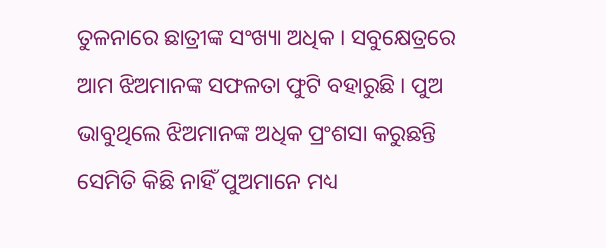ତୁଳନାରେ ଛାତ୍ରୀଙ୍କ ସଂଖ୍ୟା ଅଧିକ । ସବୁକ୍ଷେତ୍ରରେ ଆମ ଝିଅମାନଙ୍କ ସଫଳତା ଫୁଟି ବହାରୁଛି । ପୁଅ ଭାବୁଥିଲେ ଝିଅମାନଙ୍କ ଅଧିକ ପ୍ରଂଶସା କରୁଛନ୍ତି ସେମିତି କିଛି ନାହିଁ ପୁଅମାନେ ମଧ୍ୟ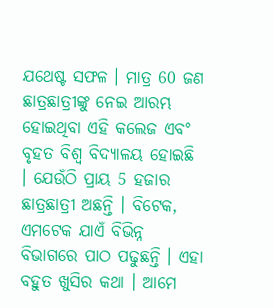ଯଥେଷ୍ଟ ସଫଳ । ମାତ୍ର 60 ଜଣ ଛାତ୍ରଛାତ୍ରୀଙ୍କୁ ନେଇ ଆରମ୍ଭ ହୋଇଥିବା ଏହି କଲେଜ ଏବଂ ବୃହତ ବିଶ୍ବ ବିଦ୍ୟାଳୟ ହୋଇଛି । ଯେଉଁଠି ପ୍ରାୟ 5 ହଜାର ଛାତ୍ରଛାତ୍ରୀ ଅଛନ୍ତି । ବିଟେକ, ଏମଟେକ ଯାଏଁ ବିଭିନ୍ନ ବିଭାଗରେ ପାଠ ପଢୁଛନ୍ତି । ଏହା ବହୁତ ଖୁସିର କଥା । ଆମେ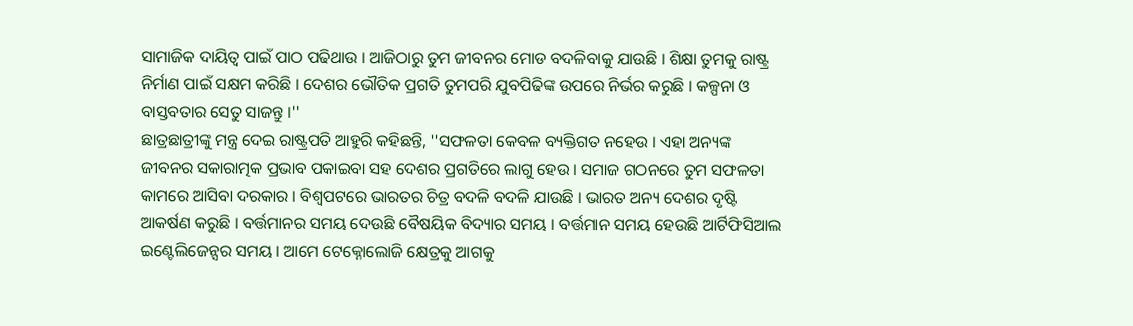ସାମାଜିକ ଦାୟିତ୍ବ ପାଇଁ ପାଠ ପଢିଥାଉ । ଆଜିଠାରୁ ତୁମ ଜୀବନର ମୋଡ ବଦଳିବାକୁ ଯାଉଛି । ଶିକ୍ଷା ତୁମକୁ ରାଷ୍ଟ୍ର ନିର୍ମାଣ ପାଇଁ ସକ୍ଷମ କରିଛି । ଦେଶର ଭୌତିକ ପ୍ରଗତି ତୁମପରି ଯୁବପିଢିଙ୍କ ଉପରେ ନିର୍ଭର କରୁଛି । କଳ୍ପନା ଓ ବାସ୍ତବତାର ସେତୁ ସାଜନ୍ତୁ ।''
ଛାତ୍ରଛାତ୍ରୀଙ୍କୁ ମନ୍ତ୍ର ଦେଇ ରାଷ୍ଟ୍ରପତି ଆହୁରି କହିଛନ୍ତି, ''ସଫଳତା କେବଳ ବ୍ୟକ୍ତିଗତ ନହେଉ । ଏହା ଅନ୍ୟଙ୍କ ଜୀବନର ସକାରାତ୍ମକ ପ୍ରଭାବ ପକାଇବା ସହ ଦେଶର ପ୍ରଗତିରେ ଲାଗୁ ହେଉ । ସମାଜ ଗଠନରେ ତୁମ ସଫଳତା କାମରେ ଆସିବା ଦରକାର । ବିଶ୍ବପଟରେ ଭାରତର ଚିତ୍ର ବଦଳି ବଦଳି ଯାଉଛି । ଭାରତ ଅନ୍ୟ ଦେଶର ଦୃଷ୍ଟି ଆକର୍ଷଣ କରୁଛି । ବର୍ତ୍ତମାନର ସମୟ ଦେଉଛି ବୈଷୟିକ ବିଦ୍ୟାର ସମୟ । ବର୍ତ୍ତମାନ ସମୟ ହେଉଛି ଆର୍ଟିଫିସିଆଲ ଇଣ୍ଟେଲିଜେନ୍ସର ସମୟ । ଆମେ ଟେକ୍ନୋଲୋଜି କ୍ଷେତ୍ରକୁ ଆଗକୁ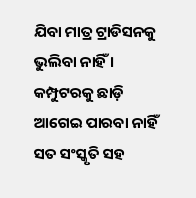ଯିବା ମାତ୍ର ଟ୍ରାଡିସନକୁ ଭୁଲିବା ନାହିଁ । କମ୍ପୁଟରକୁ ଛାଡ଼ି ଆଗେଇ ପାରବା ନାହିଁ ସତ ସଂସ୍କୃତି ସହ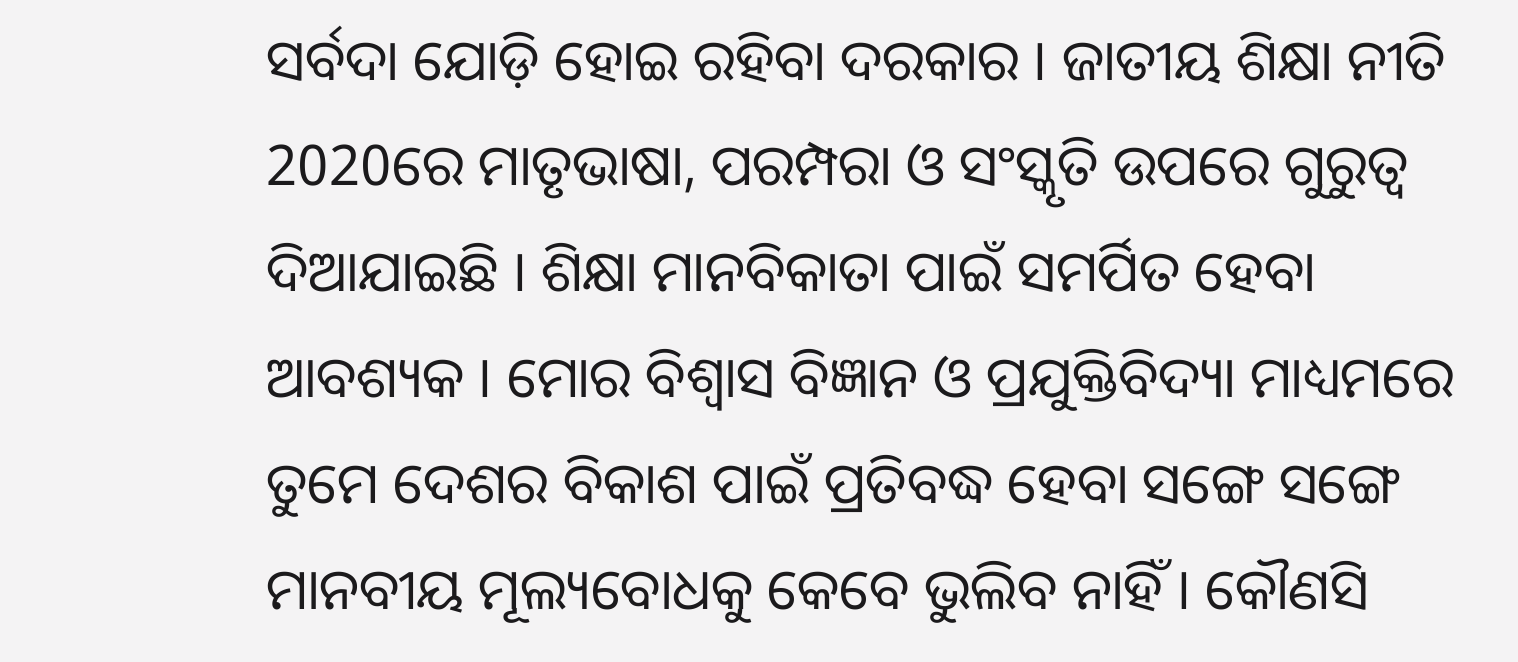ସର୍ବଦା ଯୋଡ଼ି ହୋଇ ରହିବା ଦରକାର । ଜାତୀୟ ଶିକ୍ଷା ନୀତି 2020ରେ ମାତୃଭାଷା, ପରମ୍ପରା ଓ ସଂସ୍କୃତି ଉପରେ ଗୁରୁତ୍ବ ଦିଆଯାଇଛି । ଶିକ୍ଷା ମାନବିକାତା ପାଇଁ ସମର୍ପିତ ହେବା ଆବଶ୍ୟକ । ମୋର ବିଶ୍ବାସ ବିଜ୍ଞାନ ଓ ପ୍ରଯୁକ୍ତିବିଦ୍ୟା ମାଧ୍ୟମରେ ତୁମେ ଦେଶର ବିକାଶ ପାଇଁ ପ୍ରତିବଦ୍ଧ ହେବା ସଙ୍ଗେ ସଙ୍ଗେ ମାନବୀୟ ମୂଲ୍ୟବୋଧକୁ କେବେ ଭୁଲିବ ନାହିଁ । କୌଣସି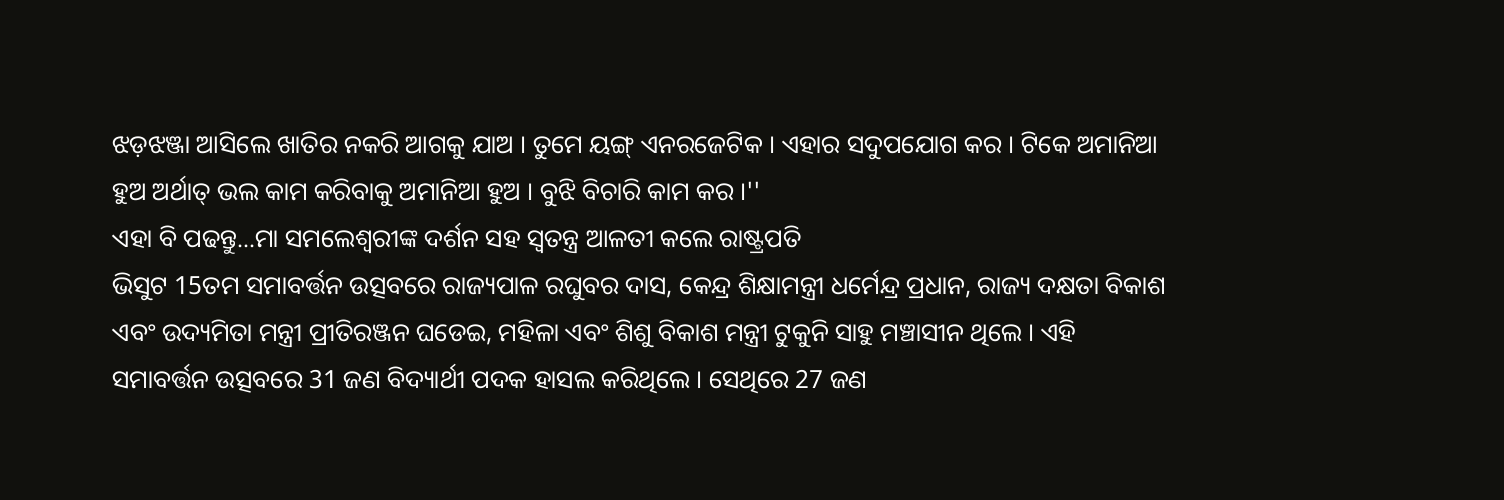ଝଡ଼ଝଞ୍ଜା ଆସିଲେ ଖାତିର ନକରି ଆଗକୁ ଯାଅ । ତୁମେ ୟଙ୍ଗ୍ ଏନରଜେଟିକ । ଏହାର ସଦୁପଯୋଗ କର । ଟିକେ ଅମାନିଆ ହୁଅ ଅର୍ଥାତ୍ ଭଲ କାମ କରିବାକୁ ଅମାନିଆ ହୁଅ । ବୁଝି ବିଚାରି କାମ କର ।''
ଏହା ବି ପଢନ୍ତୁ...ମା ସମଲେଶ୍ବରୀଙ୍କ ଦର୍ଶନ ସହ ସ୍ବତନ୍ତ୍ର ଆଳତୀ କଲେ ରାଷ୍ଟ୍ରପତି
ଭିସୁଟ 15ତମ ସମାବର୍ତ୍ତନ ଉତ୍ସବରେ ରାଜ୍ୟପାଳ ରଘୁବର ଦାସ, କେନ୍ଦ୍ର ଶିକ୍ଷାମନ୍ତ୍ରୀ ଧର୍ମେନ୍ଦ୍ର ପ୍ରଧାନ, ରାଜ୍ୟ ଦକ୍ଷତା ବିକାଶ ଏବଂ ଉଦ୍ୟମିତା ମନ୍ତ୍ରୀ ପ୍ରୀତିରଞ୍ଜନ ଘଡେଇ, ମହିଳା ଏବଂ ଶିଶୁ ବିକାଶ ମନ୍ତ୍ରୀ ଟୁକୁନି ସାହୁ ମଞ୍ଚାସୀନ ଥିଲେ । ଏହି ସମାବର୍ତ୍ତନ ଉତ୍ସବରେ 31 ଜଣ ବିଦ୍ୟାର୍ଥୀ ପଦକ ହାସଲ କରିଥିଲେ । ସେଥିରେ 27 ଜଣ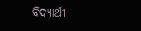ବିଦ୍ୟାର୍ଥୀ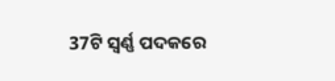37ଟି ସ୍ବର୍ଣ୍ଣ ପଦକରେ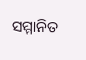ସମ୍ମାନିତ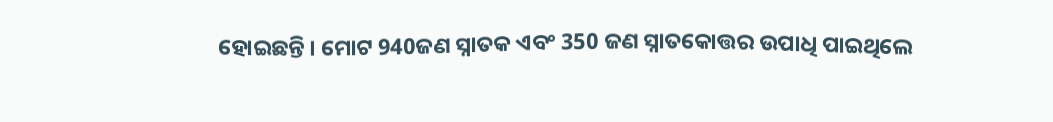ହୋଇଛନ୍ତି । ମୋଟ 940ଜଣ ସ୍ନାତକ ଏବଂ 350 ଜଣ ସ୍ନାତକୋତ୍ତର ଉପାଧି ପାଇଥିଲେ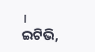।
ଇଟିଭି,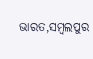ଭାରତ,ସମ୍ବଲପୁର